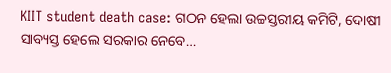KIIT student death case: ଗଠନ ହେଲା ଉଚ୍ଚସ୍ତରୀୟ କମିଟି, ଦୋଷୀ ସାବ୍ୟସ୍ତ ହେଲେ ସରକାର ନେବେ…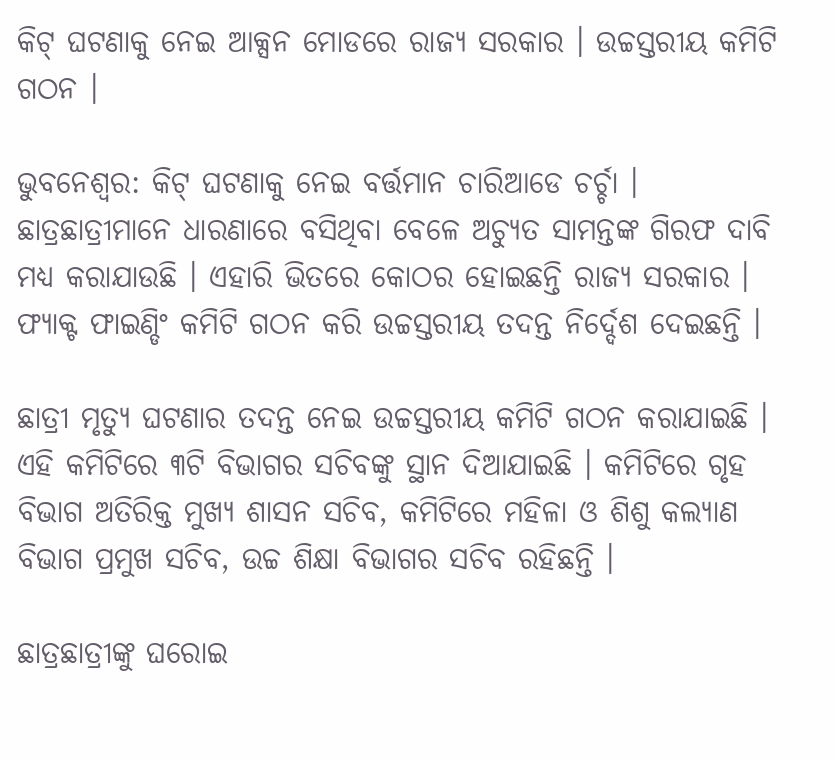କିଟ୍‌ ଘଟଣାକୁ ନେଇ ଆକ୍ସନ ମୋଡରେ ରାଜ୍ୟ ସରକାର । ଉଚ୍ଚସ୍ତରୀୟ କମିଟି ଗଠନ ।

ଭୁବନେଶ୍ବର: କିଟ୍‌ ଘଟଣାକୁ ନେଇ ବର୍ତ୍ତମାନ ଚାରିଆଡେ ଚର୍ଚ୍ଚା । ଛାତ୍ରଛାତ୍ରୀମାନେ ଧାରଣାରେ ବସିଥିବା ବେଳେ ଅଚ୍ୟୁତ ସାମନ୍ତଙ୍କ ଗିରଫ ଦାବି ମଧ୍ୟ କରାଯାଉଛି । ଏହାରି ଭିତରେ କୋଠର ହୋଇଛନ୍ତି ରାଜ୍ୟ ସରକାର । ଫ୍ୟାକ୍ଟ ଫାଇଣ୍ଡିଂ କମିଟି ଗଠନ କରି ଉଚ୍ଚସ୍ତରୀୟ ତଦନ୍ତ ନିର୍ଦ୍ଦେଶ ଦେଇଛନ୍ତି ।

ଛାତ୍ରୀ ମୃତ୍ୟୁ ଘଟଣାର ତଦନ୍ତ ନେଇ ଉଚ୍ଚସ୍ତରୀୟ କମିଟି ଗଠନ କରାଯାଇଛି । ଏହି କମିଟିରେ ୩ଟି ବିଭାଗର ସଚିବଙ୍କୁ ସ୍ଥାନ ଦିଆଯାଇଛି । କମିଟିରେ ଗୃହ ବିଭାଗ ଅତିରିକ୍ତ ମୁଖ୍ୟ ଶାସନ ସଚିବ, କମିଟିରେ ମହିଳା ଓ ଶିଶୁ କଲ୍ୟାଣ ବିଭାଗ ପ୍ରମୁଖ ସଚିବ, ଉଚ୍ଚ ଶିକ୍ଷା ବିଭାଗର ସଚିବ ରହିଛନ୍ତି ।

ଛାତ୍ରଛାତ୍ରୀଙ୍କୁ ଘରୋଇ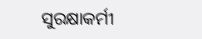ସୁରକ୍ଷାକର୍ମୀ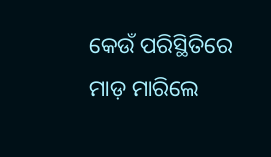କେଉଁ ପରିସ୍ଥିତିରେ ମାଡ଼ ମାରିଲେ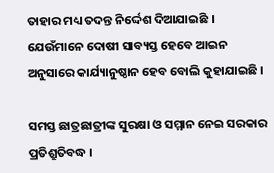ତାହାର ମଧ୍ୟ ତଦନ୍ତ ନିର୍ଦ୍ଦେଶ ଦିଆଯାଇଛି । ଯେଉଁମାନେ ଦୋଷୀ ସାବ୍ୟସ୍ତ ହେବେ ଆଇନ ଅନୁସାରେ କାର୍ଯ୍ୟାନୁଷ୍ଠାନ ହେବ ବୋଲି କୁହାଯାଇଛି ।

ସମସ୍ତ ଛାତ୍ରଛାତ୍ରୀଙ୍କ ସୁରକ୍ଷା ଓ ସମ୍ମାନ ନେଇ ସରକାର ପ୍ରତିଶ୍ରୁତିବଦ୍ଧ ।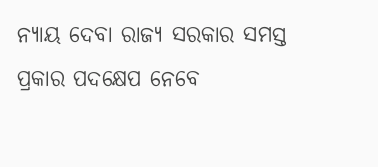ନ୍ୟାୟ ଦେବା ରାଜ୍ୟ ସରକାର ସମସ୍ତ ପ୍ରକାର ପଦକ୍ଷେପ ନେବେ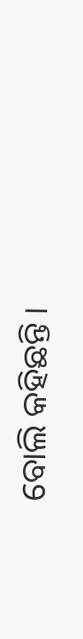ବୋଲି କହିଛନ୍ତି ।